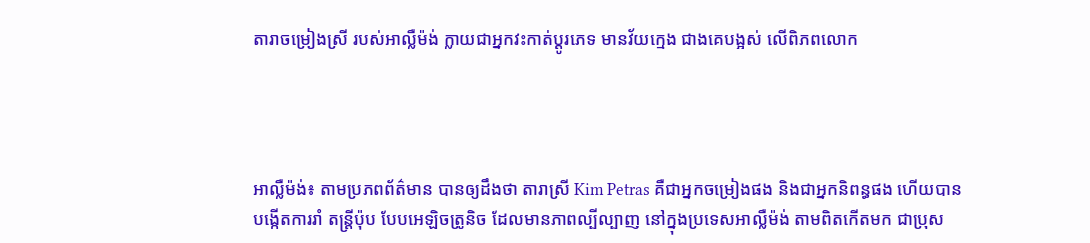តារាចម្រៀងស្រី របស់អាល្លឺម៉ង់ ក្លាយជាអ្នកវះកាត់ប្តូរភេទ មានវ័យក្មេង ជាងគេបង្អស់ លើពិភពលោក




អាល្លឺម៉ង់៖ តាមប្រភពព័ត៌មាន បានឲ្យដឹងថា តារាស្រី Kim Petras គឺជាអ្នកចម្រៀងផង និងជាអ្នកនិពន្ធផង ហើយបានបង្កើតការរាំ តន្ត្រីប៉ុប បែបអេឡិចត្រូនិច ដែលមានភាពល្បីល្បាញ នៅក្នុងប្រទេសអាល្លឺម៉ង់ តាមពិតកើតមក ជាប្រុស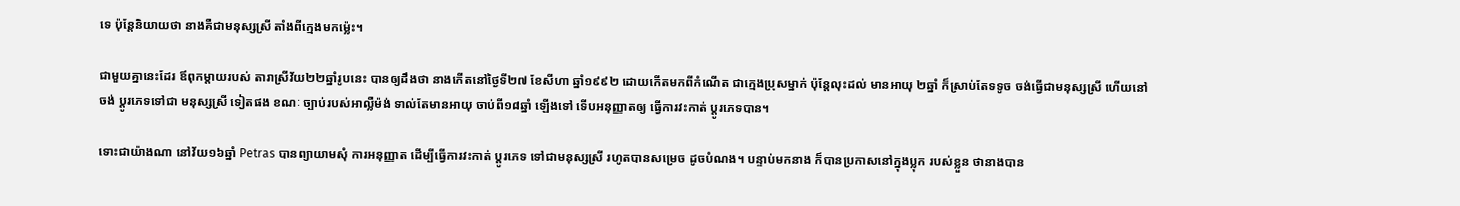ទេ ប៉ុន្តែនិយាយថា នាងគឺជាមនុស្សស្រី តាំងពីក្មេងមកម្ល៉េះ។

ជាមួយគ្នានេះដែរ ឪពុកម្តាយរបស់ តារាស្រីវ័យ២២ឆ្នាំរូបនេះ បានឲ្យដឹងថា នាងកើតនៅថ្ងៃទី២៧ ខែសីហា ឆ្នាំ១៩៩២ ដោយកើតមកពីកំណើត ជាក្មេងប្រុសម្នាក់ ប៉ុន្តែលុះដល់ មានអាយុ ២ឆ្នាំ ក៏ស្រាប់តែទទូច ចង់ធ្វើជាមនុស្សស្រី ហើយនៅចង់ ប្តូរភេទទៅជា មនុស្សស្រី ទៀតផង ខណៈ ច្បាប់របស់អាល្លឺម៉ង់ ទាល់តែមានអាយុ ចាប់ពី១៨ឆ្នាំ ឡើងទៅ ទើបអនុញ្ញាតឲ្យ ធ្វើការវះកាត់ ប្តូរភេទបាន។

ទោះជាយ៉ាងណា នៅវ័យ១៦ឆ្នាំ Petras បានព្យាយាមសុំ ការអនុញ្ញាត ដើម្បីធ្វើការវះកាត់ ប្តូរភេទ ទៅជាមនុស្សស្រី រហូតបានសម្រេច ដូចបំណង។ បន្ទាប់មកនាង ក៏បានប្រកាសនៅក្នុងប្លុក របស់ខ្លួន ថានាងបាន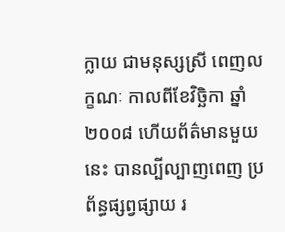ក្លាយ ជាមនុស្សស្រី ពេញលក្ខណៈ កាលពីខែវិច្ឆិកា ឆ្នាំ២០០៨ ហើយព័ត៌មានមួយនេះ បានល្បីល្បាញពេញ ប្រព័ន្ធផ្សព្វផ្សាយ រ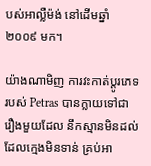បស់អាល្លឺម៉ង់ នៅដើមឆ្នាំ២០០៩ មក។

យ៉ាងណាមិញ ការវះកាត់ប្តូរភេទ របស់ Petras បានក្លាយទៅជា រឿងមួយដែល នឹកស្មានមិនដល់ ដែលក្មេងមិនទាន់ គ្រប់អា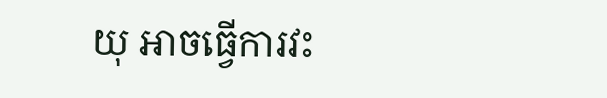យុ អាចធ្វើការវះ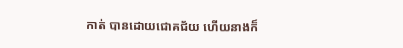កាត់ បានដោយជោគជ័យ ហើយនាងក៏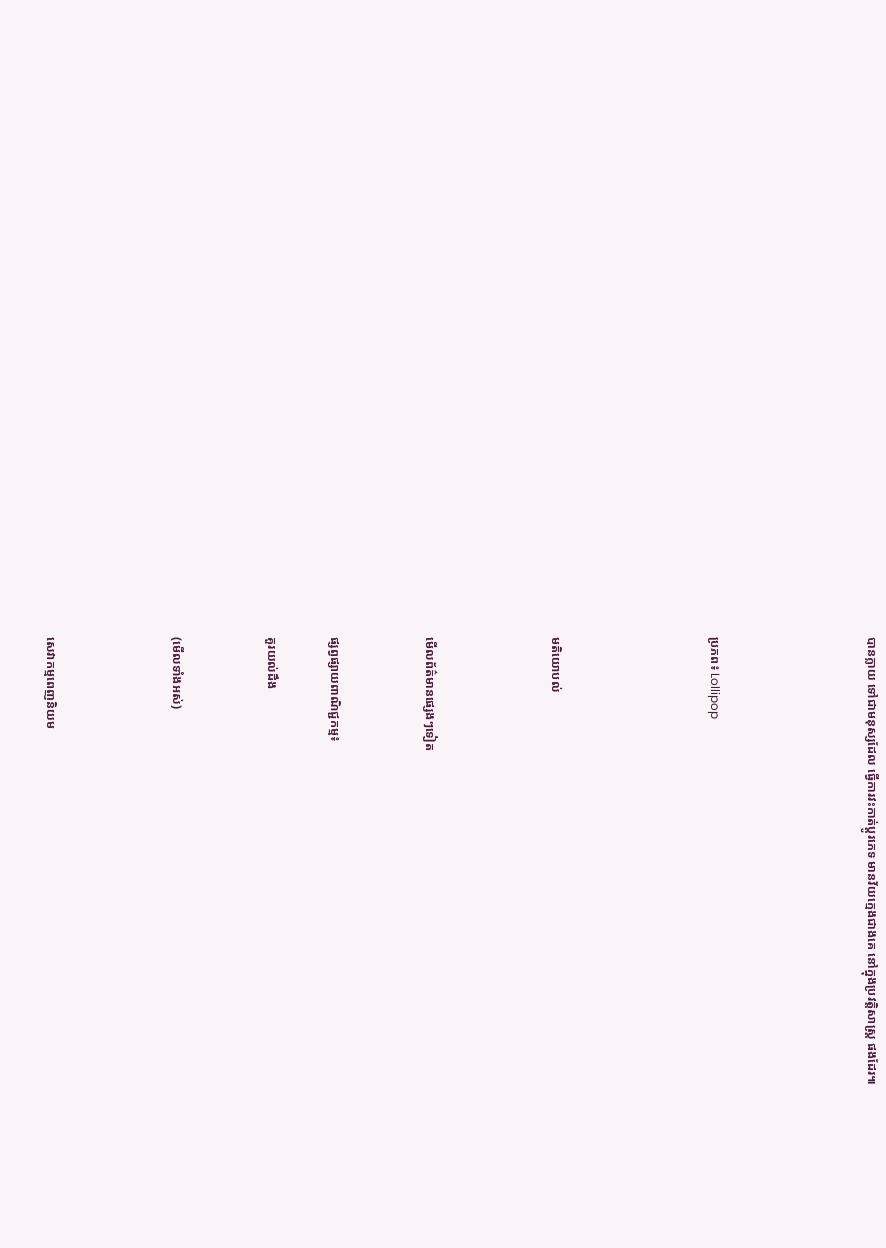បានក្លាយ ទៅជាមនុស្សដែល ធ្វើការវះកាត់ប្តូរភេទ មានវ័យក្មេងជាងគេ នៅក្នុងប្រវត្តិសាស្ត្រ ផងដែរ៕




ប្រភព៖ Lollipop




មតិយោបល់



មើលព័ត៌មានផ្សេងៗទៀត


ផ្សព្វផ្សាយពាណិជ្ជកម្ម៖

គួរយល់ដឹង


(មើលទាំងអស់)



សេវាកម្មពេញនិយម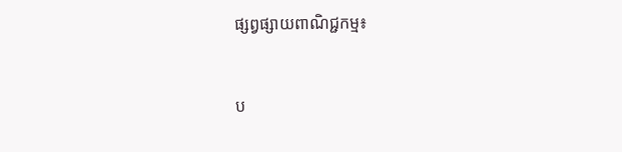ផ្សព្វផ្សាយពាណិជ្ជកម្ម៖


ប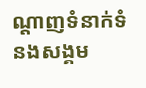ណ្តាញទំនាក់ទំនងសង្គម